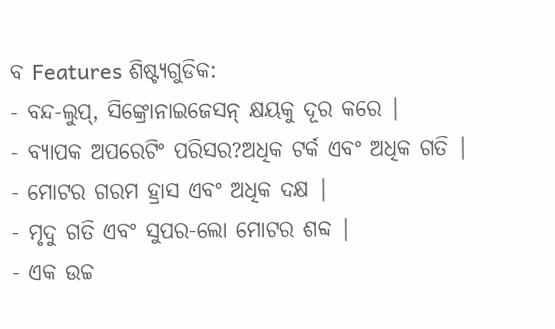ବ Features ଶିଷ୍ଟ୍ୟଗୁଡିକ:
- ବନ୍ଦ-ଲୁପ୍, ସିଙ୍କ୍ରୋନାଇଜେସନ୍ କ୍ଷୟକୁ ଦୂର କରେ |
- ବ୍ୟାପକ ଅପରେଟିଂ ପରିସର?ଅଧିକ ଟର୍କ ଏବଂ ଅଧିକ ଗତି |
- ମୋଟର ଗରମ ହ୍ରାସ ଏବଂ ଅଧିକ ଦକ୍ଷ |
- ମୃଦୁ ଗତି ଏବଂ ସୁପର-ଲୋ ମୋଟର ଶବ୍ଦ |
- ଏକ ଉଚ୍ଚ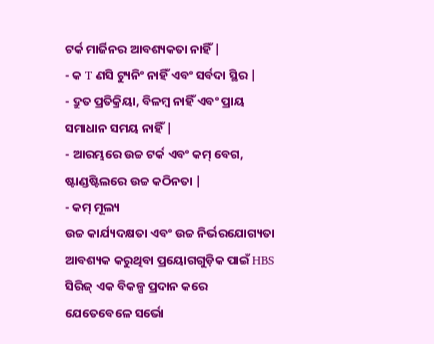ଟର୍କ ମାର୍ଜିନର ଆବଶ୍ୟକତା ନାହିଁ |
- କ T ଣସି ଟ୍ୟୁନିଂ ନାହିଁ ଏବଂ ସର୍ବଦା ସ୍ଥିର |
- ଦ୍ରୁତ ପ୍ରତିକ୍ରିୟା, ବିଳମ୍ବ ନାହିଁ ଏବଂ ପ୍ରାୟ ସମାଧାନ ସମୟ ନାହିଁ |
- ଆରମ୍ଭରେ ଉଚ୍ଚ ଟର୍କ ଏବଂ କମ୍ ବେଗ, ଷ୍ଟାଣ୍ଡଷ୍ଟିଲରେ ଉଚ୍ଚ କଠିନତା |
- କମ୍ ମୂଲ୍ୟ
ଉଚ୍ଚ କାର୍ଯ୍ୟଦକ୍ଷତା ଏବଂ ଉଚ୍ଚ ନିର୍ଭରଯୋଗ୍ୟତା ଆବଶ୍ୟକ କରୁଥିବା ପ୍ରୟୋଗଗୁଡ଼ିକ ପାଇଁ HBS ସିରିଜ୍ ଏକ ବିକଳ୍ପ ପ୍ରଦାନ କରେ ଯେତେବେଳେ ସର୍ଭୋ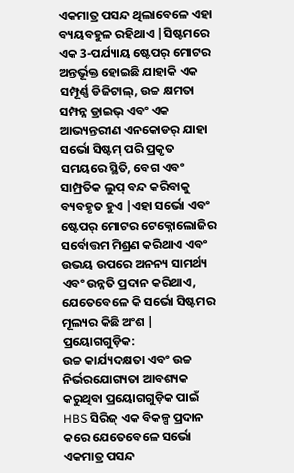ଏକମାତ୍ର ପସନ୍ଦ ଥିଲାବେଳେ ଏହା ବ୍ୟୟବହୁଳ ରହିଥାଏ |ସିଷ୍ଟମରେ ଏକ 3-ପର୍ଯ୍ୟାୟ ଷ୍ଟେପର୍ ମୋଟର ଅନ୍ତର୍ଭୂକ୍ତ ହୋଇଛି ଯାହାକି ଏକ ସମ୍ପୂର୍ଣ୍ଣ ଡିଜିଟାଲ୍, ଉଚ୍ଚ କ୍ଷମତା ସମ୍ପନ୍ନ ଡ୍ରାଇଭ୍ ଏବଂ ଏକ ଆଭ୍ୟନ୍ତରୀଣ ଏନକୋଡର୍ ଯାହା ସର୍ଭୋ ସିଷ୍ଟମ୍ ପରି ପ୍ରକୃତ ସମୟରେ ସ୍ଥିତି, ବେଗ ଏବଂ ସାମ୍ପ୍ରତିକ ଲୁପ୍ ବନ୍ଦ କରିବାକୁ ବ୍ୟବହୃତ ହୁଏ |ଏହା ସର୍ଭୋ ଏବଂ ଷ୍ଟେପର୍ ମୋଟର ଟେକ୍ନୋଲୋଜିର ସର୍ବୋତ୍ତମ ମିଶ୍ରଣ କରିଥାଏ ଏବଂ ଉଭୟ ଉପରେ ଅନନ୍ୟ ସାମର୍ଥ୍ୟ ଏବଂ ଉନ୍ନତି ପ୍ରଦାନ କରିଥାଏ, ଯେତେବେଳେ କି ସର୍ଭୋ ସିଷ୍ଟମର ମୂଲ୍ୟର କିଛି ଅଂଶ |
ପ୍ରୟୋଗଗୁଡ଼ିକ:
ଉଚ୍ଚ କାର୍ଯ୍ୟଦକ୍ଷତା ଏବଂ ଉଚ୍ଚ ନିର୍ଭରଯୋଗ୍ୟତା ଆବଶ୍ୟକ କରୁଥିବା ପ୍ରୟୋଗଗୁଡ଼ିକ ପାଇଁ HBS ସିରିଜ୍ ଏକ ବିକଳ୍ପ ପ୍ରଦାନ କରେ ଯେତେବେଳେ ସର୍ଭୋ ଏକମାତ୍ର ପସନ୍ଦ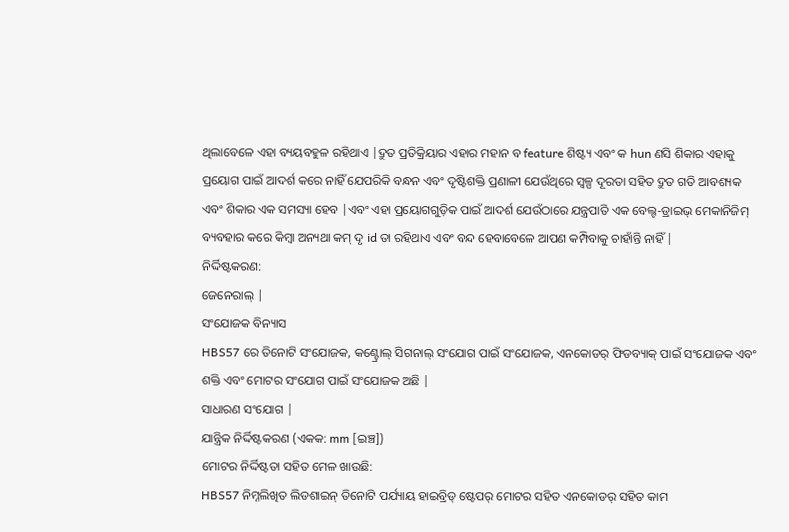ଥିଲାବେଳେ ଏହା ବ୍ୟୟବହୁଳ ରହିଥାଏ |ଦ୍ରୁତ ପ୍ରତିକ୍ରିୟାର ଏହାର ମହାନ ବ feature ଶିଷ୍ଟ୍ୟ ଏବଂ କ hun ଣସି ଶିକାର ଏହାକୁ ପ୍ରୟୋଗ ପାଇଁ ଆଦର୍ଶ କରେ ନାହିଁ ଯେପରିକି ବନ୍ଧନ ଏବଂ ଦୃଷ୍ଟିଶକ୍ତି ପ୍ରଣାଳୀ ଯେଉଁଥିରେ ସ୍ୱଳ୍ପ ଦୂରତା ସହିତ ଦ୍ରୁତ ଗତି ଆବଶ୍ୟକ ଏବଂ ଶିକାର ଏକ ସମସ୍ୟା ହେବ |ଏବଂ ଏହା ପ୍ରୟୋଗଗୁଡ଼ିକ ପାଇଁ ଆଦର୍ଶ ଯେଉଁଠାରେ ଯନ୍ତ୍ରପାତି ଏକ ବେଲ୍ଟ-ଡ୍ରାଇଭ୍ ମେକାନିଜିମ୍ ବ୍ୟବହାର କରେ କିମ୍ବା ଅନ୍ୟଥା କମ୍ ଦୃ id ତା ରହିଥାଏ ଏବଂ ବନ୍ଦ ହେବାବେଳେ ଆପଣ କମ୍ପିବାକୁ ଚାହାଁନ୍ତି ନାହିଁ |
ନିର୍ଦ୍ଦିଷ୍ଟକରଣ:
ଜେନେରାଲ୍ |
ସଂଯୋଜକ ବିନ୍ୟାସ
HBS57 ରେ ତିନୋଟି ସଂଯୋଜକ, କଣ୍ଟ୍ରୋଲ୍ ସିଗନାଲ୍ ସଂଯୋଗ ପାଇଁ ସଂଯୋଜକ, ଏନକୋଡର୍ ଫିଡବ୍ୟାକ୍ ପାଇଁ ସଂଯୋଜକ ଏବଂ ଶକ୍ତି ଏବଂ ମୋଟର ସଂଯୋଗ ପାଇଁ ସଂଯୋଜକ ଅଛି |
ସାଧାରଣ ସଂଯୋଗ |
ଯାନ୍ତ୍ରିକ ନିର୍ଦ୍ଦିଷ୍ଟକରଣ (ଏକକ: mm [ଇଞ୍ଚ])
ମୋଟର ନିର୍ଦ୍ଦିଷ୍ଟତା ସହିତ ମେଳ ଖାଉଛି:
HBS57 ନିମ୍ନଲିଖିତ ଲିଡଶାଇନ୍ ତିନୋଟି ପର୍ଯ୍ୟାୟ ହାଇବ୍ରିଡ୍ ଷ୍ଟେପର୍ ମୋଟର ସହିତ ଏନକୋଡର୍ ସହିତ କାମ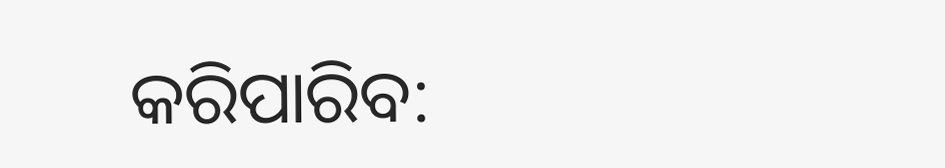କରିପାରିବ: